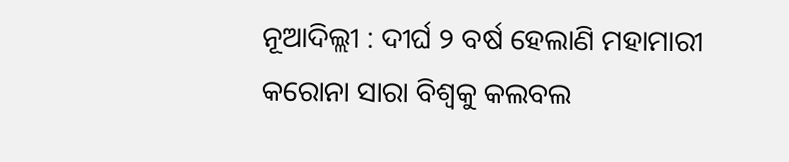ନୂଆଦିଲ୍ଲୀ : ଦୀର୍ଘ ୨ ବର୍ଷ ହେଲାଣି ମହାମାରୀ କରୋନା ସାରା ବିଶ୍ୱକୁ କଲବଲ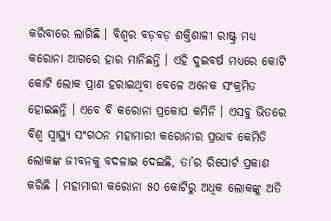କରିବାରେ ଲାଗିଛି । ବିଶ୍ୱର ବଡ଼ବଡ଼ ଶକ୍ତିଶାଳୀ ରାଷ୍ଟ୍ର ମଧ୍ୟ କରୋନା ଆଗରେ ହାର ମାନିଛନ୍ତି । ଏହି ଦୁଇବର୍ଷ ମଧ୍ୟରେ କୋଟି କୋଟି ଲୋକ ପ୍ରାଣ ହରାଇଥିବା ବେଳେ ଅନେକ ସଂକ୍ରମିତ ହୋଇଛନ୍ତି । ଏବେ ବି କରୋନା ପ୍ରକୋପ କମିନି । ଏସବୁ ଭିତରେ ବିଶ୍ୱ ସ୍ୱାସ୍ଥ୍ୟ ସଂଗଠନ ମହାମାରୀ କରୋନାର ପ୍ରଭାବ କେମିତି ଲୋକଙ୍କ ଜୀବନକୁ ବଦଳାଇ ଦେଇଛି, ତା’ର ରିପୋର୍ଟ ପ୍ରକାଶ କରିଛି । ମହାମାରୀ କରୋନା ୫୦ କୋଟିରୁ ଅଧିକ ଲୋକଙ୍କୁ ଅତି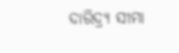ଦାରିଦ୍ର୍ୟ ସୀମା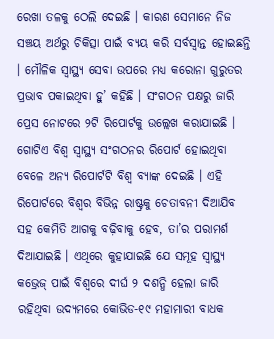ରେଖା ତଳକୁ ଠେଲି ଦେଇଛି । କାରଣ ସେମାନେ ନିଜ ସଞ୍ଚୟ ଅର୍ଥରୁ ଚିକିତ୍ସା ପାଇଁ ବ୍ୟୟ କରି ସର୍ବସ୍ୱାନ୍ତ ହୋଇଛନ୍ତି । ମୌଳିକ ସ୍ୱାସ୍ଥ୍ୟ ସେବା ଉପରେ ମଧ୍ୟ କରୋନା ଗୁରୁତର ପ୍ରଭାବ ପକାଇଥିବା ହୁ’ କହିଛି । ସଂଗଠନ ପକ୍ଷରୁ ଜାରି ପ୍ରେସ ନୋଟରେ ୨ଟି ରିପୋର୍ଟକୁ ଉଲ୍ଲେଖ କରାଯାଇଛି । ଗୋଟିଏ ବିଶ୍ୱ ସ୍ୱାସ୍ଥ୍ୟ ସଂଗଠନର ରିପୋର୍ଟ ହୋଇଥିବା ବେଳେ ଅନ୍ୟ ରିପୋର୍ଟଟି ବିଶ୍ୱ ବ୍ୟାଙ୍କ ଦେଇଛି । ଏହି ରିପୋର୍ଟରେ ବିଶ୍ୱର ବିଭିନ୍ନ ରାଷ୍ଟ୍ରକୁ ଚେତାବନୀ ଦିଆଯିବ ସହ କେମିତି ଆଗକୁ ବଢ଼ିବାକୁ ହେବ, ତା’ର ପରାମର୍ଶ ଦିଆଯାଇଛି । ଏଥିରେ କୁହାଯାଇଛି ଯେ ସମୂହ ସ୍ୱାସ୍ଥ୍ୟ କଭ୍ରେଜ୍ ପାଇଁ ବିଶ୍ୱରେ ଦୀର୍ଘ ୨ ଦଶନ୍ଧି ହେଲା ଜାରି ରହିଥିବା ଉଦ୍ୟମରେ କୋଭିଡ-୧୯ ମହାମାରୀ ବାଧକ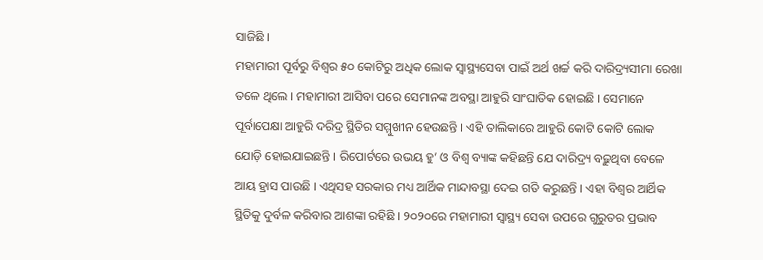ସାଜିଛି ।
ମହାମାରୀ ପୂର୍ବରୁ ବିଶ୍ୱର ୫୦ କୋଟିରୁ ଅଧିକ ଲୋକ ସ୍ୱାସ୍ଥ୍ୟସେବା ପାଇଁ ଅର୍ଥ ଖର୍ଚ୍ଚ କରି ଦାରିଦ୍ର୍ୟସୀମା ରେଖା ତଳେ ଥିଲେ । ମହାମାରୀ ଆସିବା ପରେ ସେମାନଙ୍କ ଅବସ୍ଥା ଆହୁରି ସାଂଘାତିକ ହୋଇଛି । ସେମାନେ ପୂର୍ବାପେକ୍ଷା ଆହୁରି ଦରିଦ୍ର ସ୍ଥିତିର ସମ୍ମୁଖୀନ ହେଉଛନ୍ତି । ଏହି ତାଲିକାରେ ଆହୁରି କୋଟି କୋଟି ଲୋକ ଯୋଡ଼ି ହୋଇଯାଇଛନ୍ତି । ରିପୋର୍ଟରେ ଉଭୟ ହୁ’ ଓ ବିଶ୍ୱ ବ୍ୟାଙ୍କ କହିଛନ୍ତି ଯେ ଦାରିଦ୍ର୍ୟ ବଢ଼ୁଥିବା ବେଳେ ଆୟ ହ୍ରାସ ପାଉଛି । ଏଥିସହ ସରକାର ମଧ୍ୟ ଆର୍ଥିକ ମାନ୍ଦାବସ୍ଥା ଦେଇ ଗତି କରୁଛନ୍ତି । ଏହା ବିଶ୍ୱର ଆର୍ଥିକ ସ୍ଥିତିକୁ ଦୁର୍ବଳ କରିବାର ଆଶଙ୍କା ରହିଛି । ୨୦୨୦ରେ ମହାମାରୀ ସ୍ୱାସ୍ଥ୍ୟ ସେବା ଉପରେ ଗୁରୁତର ପ୍ରଭାବ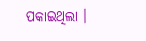ପକାଇଥିଲା ।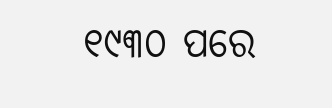୧୯୩୦ ପରେ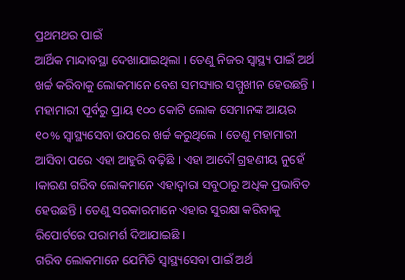ପ୍ରଥମଥର ପାଇଁ
ଆର୍ଥିକ ମାନ୍ଦାବସ୍ଥା ଦେଖାଯାଇଥିଲା । ତେଣୁ ନିଜର ସ୍ୱାସ୍ଥ୍ୟ ପାଇଁ ଅର୍ଥ ଖର୍ଚ୍ଚ କରିବାକୁ ଲୋକମାନେ ବେଶ ସମସ୍ୟାର ସମ୍ମୁଖୀନ ହେଉଛନ୍ତି । ମହାମାରୀ ପୂର୍ବରୁ ପ୍ରାୟ ୧୦୦ କୋଟି ଲୋକ ସେମାନଙ୍କ ଆୟର ୧୦% ସ୍ୱାସ୍ଥ୍ୟସେବା ଉପରେ ଖର୍ଚ୍ଚ କରୁଥିଲେ । ତେଣୁ ମହାମାରୀ ଆସିବା ପରେ ଏହା ଆହୁରି ବଢ଼ିଛି । ଏହା ଆଦୌ ଗ୍ରହଣୀୟ ନୁହେଁ ।କାରଣ ଗରିବ ଲୋକମାନେ ଏହାଦ୍ୱାରା ସବୁଠାରୁ ଅଧିକ ପ୍ରଭାବିତ ହେଉଛନ୍ତି । ତେଣୁ ସରକାରମାନେ ଏହାର ସୁରକ୍ଷା କରିବାକୁ ରିପୋର୍ଟରେ ପରାମର୍ଶ ଦିଆଯାଇଛି ।
ଗରିବ ଲୋକମାନେ ଯେମିତି ସ୍ୱାସ୍ଥ୍ୟସେବା ପାଇଁ ଅର୍ଥ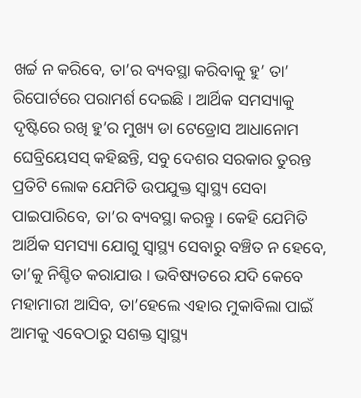ଖର୍ଚ୍ଚ ନ କରିବେ, ତା’ର ବ୍ୟବସ୍ଥା କରିବାକୁ ହୁ’ ତା’ ରିପୋର୍ଟରେ ପରାମର୍ଶ ଦେଇଛି । ଆର୍ଥିକ ସମସ୍ୟାକୁ ଦୃଷ୍ଟିରେ ରଖି ହୁ’ର ମୁଖ୍ୟ ଡା ଟେଡ୍ରୋସ ଆଧାନୋମ ଘେବ୍ରିୟେସସ୍ କହିଛନ୍ତି, ସବୁ ଦେଶର ସରକାର ତୁରନ୍ତ ପ୍ରତିଟି ଲୋକ ଯେମିତି ଉପଯୁକ୍ତ ସ୍ୱାସ୍ଥ୍ୟ ସେବା ପାଇପାରିବେ, ତା’ର ବ୍ୟବସ୍ଥା କରନ୍ତୁ । କେହି ଯେମିତି ଆର୍ଥିକ ସମସ୍ୟା ଯୋଗୁ ସ୍ୱାସ୍ଥ୍ୟ ସେବାରୁ ବଞ୍ଚିତ ନ ହେବେ, ତା’କୁ ନିଶ୍ଚିତ କରାଯାଉ । ଭବିଷ୍ୟତରେ ଯଦି କେବେ ମହାମାରୀ ଆସିବ, ତା’ହେଲେ ଏହାର ମୁକାବିଲା ପାଇଁ ଆମକୁ ଏବେଠାରୁ ସଶକ୍ତ ସ୍ୱାସ୍ଥ୍ୟ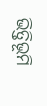ଭିତ୍ତିଭୂମି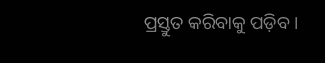ପ୍ରସ୍ତୁତ କରିବାକୁ ପଡ଼ିବ ।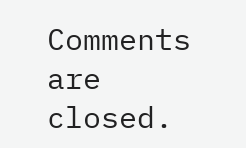Comments are closed.